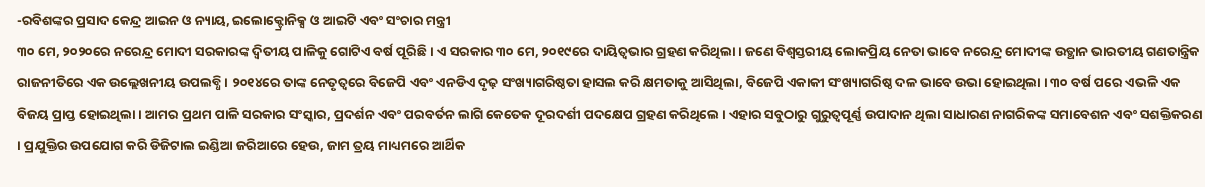-ରବିଶଙ୍କର ପ୍ରସାଦ କେନ୍ଦ୍ର ଆଇନ ଓ ନ୍ୟାୟ, ଇଲୋକ୍ଟ୍ରୋନିକ୍ସ ଓ ଆଇଟି ଏବଂ ସଂଚାର ମନ୍ତ୍ରୀ
୩୦ ମେ, ୨୦୨୦ରେ ନରେନ୍ଦ୍ର ମୋଦୀ ସରକାରଙ୍କ ଦ୍ୱିତୀୟ ପାଳିକୁ ଗୋଟିଏ ବର୍ଷ ପୂରିଛି । ଏ ସରକାର ୩୦ ମେ, ୨୦୧୯ରେ ଦାୟିତ୍ୱଭାର ଗ୍ରହଣ କରିଥିଲା । ଜଣେ ବିଶ୍ୱସ୍ତରୀୟ ଲୋକପ୍ରିୟ ନେତା ଭାବେ ନରେନ୍ଦ୍ର ମୋଦୀଙ୍କ ଉତ୍ଥାନ ଭାରତୀୟ ଗଣତାନ୍ତ୍ରିକ ରାଜନୀତିରେ ଏକ ଉଲ୍ଲେଖନୀୟ ଉପଲବ୍ଧି । ୨୦୧୪ରେ ତାଙ୍କ ନେତୃତ୍ୱରେ ବିଜେପି ଏବଂ ଏନଡିଏ ଦୃଢ଼ ସଂଖ୍ୟାଗରିଷ୍ଠତା ହାସଲ କରି କ୍ଷମତାକୁ ଆସିଥିଲା, ବିଜେପି ଏକାକୀ ସଂଖ୍ୟାଗରିଷ୍ଠ ଦଳ ଭାବେ ଉଭା ହୋଇଥିଲା । ୩୦ ବର୍ଷ ପରେ ଏଭଳି ଏକ ବିଜୟ ପ୍ରାପ୍ତ ହୋଇଥିଲା । ଆମର ପ୍ରଥମ ପାଳି ସରକାର ସଂସ୍କାର, ପ୍ରଦର୍ଶନ ଏବଂ ପରବର୍ତନ ଲାଗି କେତେକ ଦୂରଦର୍ଶୀ ପଦକ୍ଷେପ ଗ୍ରହଣ କରିଥିଲେ । ଏହାର ସବୁଠାରୁ ଗୁରୁତ୍ୱପୂର୍ଣ୍ଣ ଉପାଦାନ ଥିଲା ସାଧାରଣ ନାଗରିକଙ୍କ ସମାବେଶନ ଏବଂ ସଶକ୍ତିକରଣ । ପ୍ରଯୁକ୍ତିର ଉପଯୋଗ କରି ଡିଜିଟାଲ ଇଣ୍ଡିଆ ଜରିଆରେ ହେଉ, ଜାମ ତ୍ରୟ ମାଧ୍ୟମରେ ଆର୍ଥିକ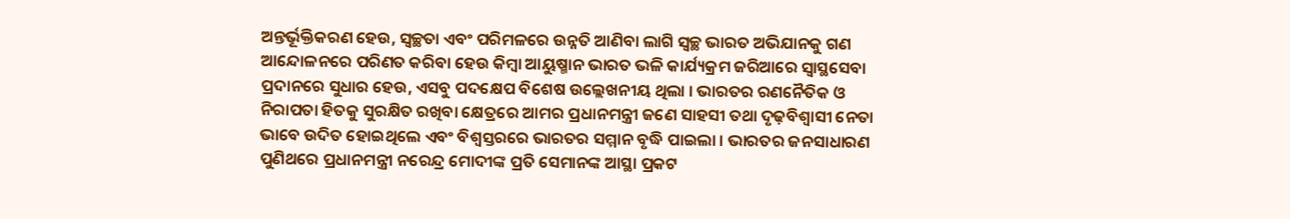ଅନ୍ତର୍ଭୂକ୍ତିକରଣ ହେଉ, ସ୍ୱଚ୍ଛତା ଏବଂ ପରିମଳରେ ଉନ୍ନତି ଆଣିବା ଲାଗି ସ୍ୱଚ୍ଛ ଭାରତ ଅଭିଯାନକୁ ଗଣ ଆନ୍ଦୋଳନରେ ପରିଣତ କରିବା ହେଉ କିମ୍ବା ଆୟୁଷ୍ମାନ ଭାରତ ଭଳି କାର୍ଯ୍ୟକ୍ରମ ଜରିଆରେ ସ୍ୱାସ୍ଥସେବା ପ୍ରଦାନରେ ସୁଧାର ହେଉ, ଏସବୁ ପଦକ୍ଷେପ ବିଶେଷ ଉଲ୍ଲେଖନୀୟ ଥିଲା । ଭାରତର ରଣନୈତିକ ଓ ନିରାପତା ହିତକୁ ସୁରକ୍ଷିତ ରଖିବା କ୍ଷେତ୍ରରେ ଆମର ପ୍ରଧାନମନ୍ତ୍ରୀ ଜଣେ ସାହସୀ ତଥା ଦୃଢ଼ବିଶ୍ୱାସୀ ନେତା ଭାବେ ଉଦିତ ହୋଇଥିଲେ ଏବଂ ବିଶ୍ୱସ୍ତରରେ ଭାରତର ସମ୍ମାନ ବୃଦ୍ଧି ପାଇଲା । ଭାରତର ଜନସାଧାରଣ ପୁଣିଥରେ ପ୍ରଧାନମନ୍ତ୍ରୀ ନରେନ୍ଦ୍ର ମୋଦୀଙ୍କ ପ୍ରତି ସେମାନଙ୍କ ଆସ୍ଥା ପ୍ରକଟ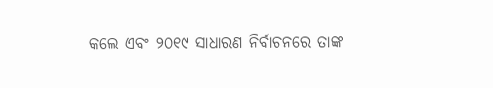କଲେ ଏବଂ ୨୦୧୯ ସାଧାରଣ ନିର୍ବାଚନରେ ତାଙ୍କ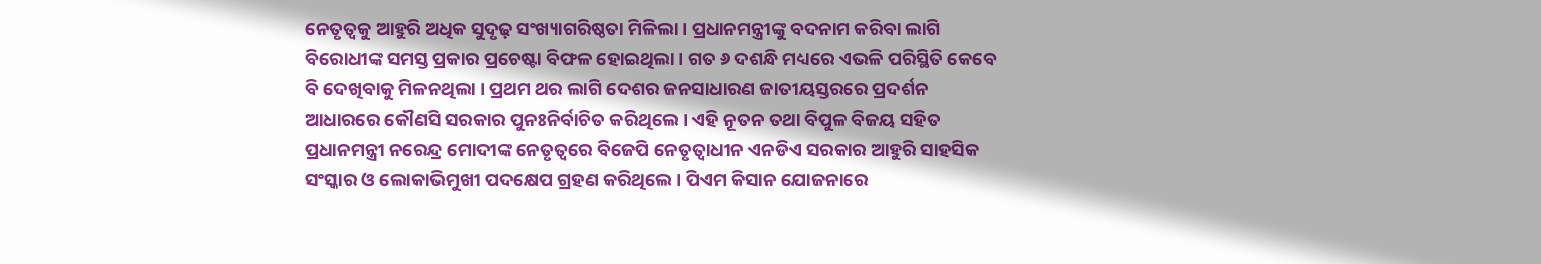ନେତୃତ୍ୱକୁ ଆହୁରି ଅଧିକ ସୁଦୃଢ଼ ସଂଖ୍ୟାଗରିଷ୍ଠତା ମିଳିଲା । ପ୍ରଧାନମନ୍ତ୍ରୀଙ୍କୁ ବଦନାମ କରିବା ଲାଗି ବିରୋଧୀଙ୍କ ସମସ୍ତ ପ୍ରକାର ପ୍ରଚେଷ୍ଟା ବିଫଳ ହୋଇଥିଲା । ଗତ ୬ ଦଶନ୍ଧି ମଧ୍ୟରେ ଏଭଳି ପରିସ୍ଥିତି କେବେ ବି ଦେଖିବାକୁ ମିଳନଥିଲା । ପ୍ରଥମ ଥର ଲାଗି ଦେଶର ଜନସାଧାରଣ ଜାତୀୟସ୍ତରରେ ପ୍ରଦର୍ଶନ ଆଧାରରେ କୌଣସି ସରକାର ପୁନଃନିର୍ବାଚିତ କରିଥିଲେ । ଏହି ନୂତନ ତଥା ବିପୁଳ ବିଜୟ ସହିତ ପ୍ରଧାନମନ୍ତ୍ରୀ ନରେନ୍ଦ୍ର ମୋଦୀଙ୍କ ନେତୃତ୍ୱରେ ବିଜେପି ନେତୃତ୍ୱାଧୀନ ଏନଡିଏ ସରକାର ଆହୁରି ସାହସିକ ସଂସ୍କାର ଓ ଲୋକାଭିମୁଖୀ ପଦକ୍ଷେପ ଗ୍ରହଣ କରିଥିଲେ । ପିଏମ କିସାନ ଯୋଜନାରେ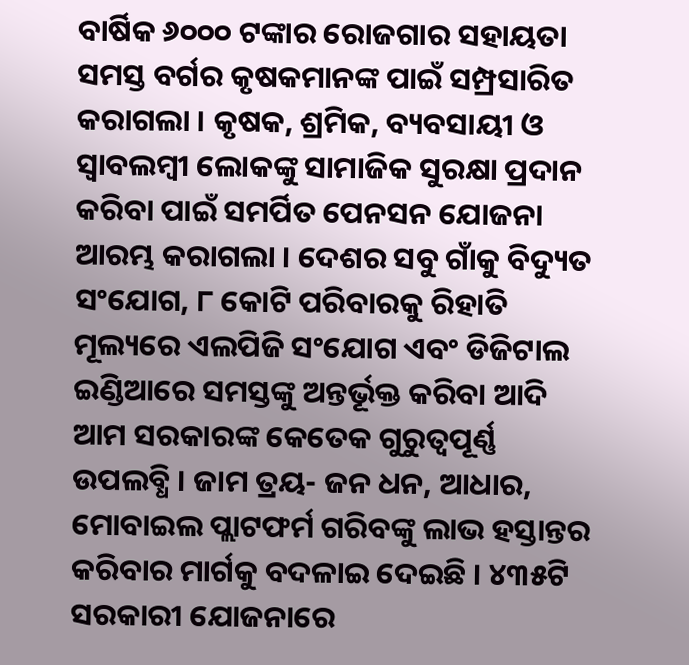ବାର୍ଷିକ ୬୦୦୦ ଟଙ୍କାର ରୋଜଗାର ସହାୟତା ସମସ୍ତ ବର୍ଗର କୃଷକମାନଙ୍କ ପାଇଁ ସମ୍ପ୍ରସାରିତ କରାଗଲା । କୃଷକ, ଶ୍ରମିକ, ବ୍ୟବସାୟୀ ଓ ସ୍ୱାବଲମ୍ବୀ ଲୋକଙ୍କୁ ସାମାଜିକ ସୁରକ୍ଷା ପ୍ରଦାନ କରିବା ପାଇଁ ସମର୍ପିତ ପେନସନ ଯୋଜନା ଆରମ୍ଭ କରାଗଲା । ଦେଶର ସବୁ ଗାଁକୁ ବିଦ୍ୟୁତ ସଂଯୋଗ, ୮ କୋଟି ପରିବାରକୁ ରିହାତି ମୂଲ୍ୟରେ ଏଲପିଜି ସଂଯୋଗ ଏବଂ ଡିଜିଟାଲ ଇଣ୍ଡିଆରେ ସମସ୍ତଙ୍କୁ ଅନ୍ତର୍ଭୂକ୍ତ କରିବା ଆଦି ଆମ ସରକାରଙ୍କ କେତେକ ଗୁରୁତ୍ୱପୂର୍ଣ୍ଣ ଉପଲବ୍ଧି । ଜାମ ତ୍ରୟ- ଜନ ଧନ, ଆଧାର, ମୋବାଇଲ ପ୍ଲାଟଫର୍ମ ଗରିବଙ୍କୁ ଲାଭ ହସ୍ତାନ୍ତର କରିବାର ମାର୍ଗକୁ ବଦଳାଇ ଦେଇଛି । ୪୩୫ଟି ସରକାରୀ ଯୋଜନାରେ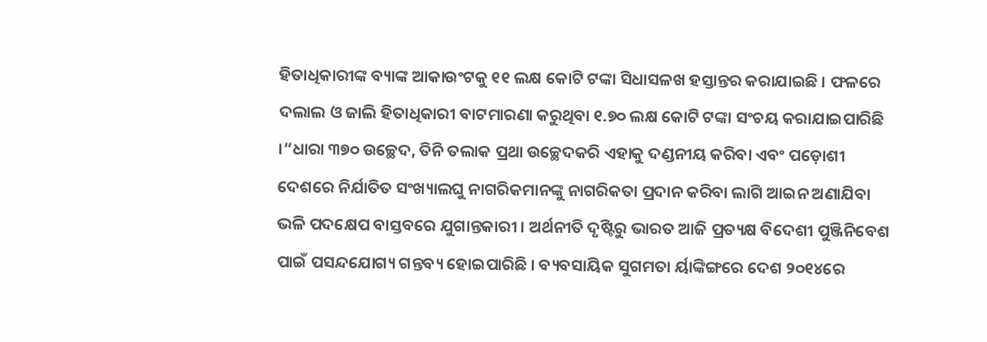ହିତାଧିକାରୀଙ୍କ ବ୍ୟାଙ୍କ ଆକାଉଂଟକୁ ୧୧ ଲକ୍ଷ କୋଟି ଟଙ୍କା ସିଧାସଳଖ ହସ୍ତାନ୍ତର କରାଯାଇଛି । ଫଳରେ ଦଲାଲ ଓ ଜାଲି ହିତାଧିକାରୀ ବାଟମାରଣା କରୁଥିବା ୧.୭୦ ଲକ୍ଷ କୋଟି ଟଙ୍କା ସଂଚୟ କରାଯାଇପାରିଛି ।“ଧାରା ୩୭୦ ଉଚ୍ଛେଦ, ତିନି ତଲାକ ପ୍ରଥା ଉଚ୍ଛେଦକରି ଏହାକୁ ଦଣ୍ଡନୀୟ କରିବା ଏବଂ ପଡ଼ୋଶୀ ଦେଶରେ ନିର୍ଯାତିତ ସଂଖ୍ୟାଲଘୁ ନାଗରିକମାନଙ୍କୁ ନାଗରିକତା ପ୍ରଦାନ କରିବା ଲାଗି ଆଇନ ଅଣାଯିବା ଭଳି ପଦକ୍ଷେପ ବାସ୍ତବରେ ଯୁଗାନ୍ତକାରୀ । ଅର୍ଥନୀତି ଦୃଷ୍ଟିରୁ ଭାରତ ଆଜି ପ୍ରତ୍ୟକ୍ଷ ବିଦେଶୀ ପୁଞ୍ଜିନିବେଶ ପାଇଁ ପସନ୍ଦଯୋଗ୍ୟ ଗନ୍ତବ୍ୟ ହୋଇପାରିଛି । ବ୍ୟବସାୟିକ ସୁଗମତା ର୍ୟାଙ୍କିଙ୍ଗରେ ଦେଶ ୨୦୧୪ରେ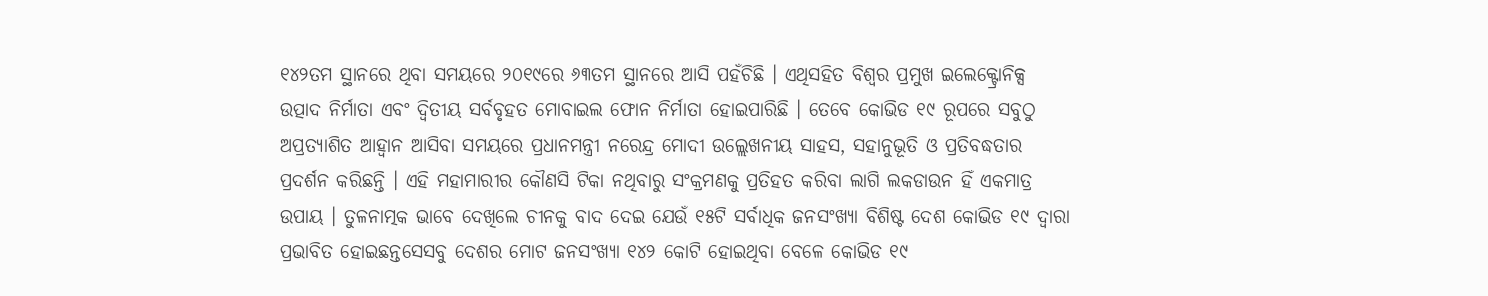୧୪୨ତମ ସ୍ଥାନରେ ଥିବା ସମୟରେ ୨୦୧୯ରେ ୬୩ତମ ସ୍ଥାନରେ ଆସି ପହଁଚିଛି । ଏଥିସହିତ ବିଶ୍ୱର ପ୍ରମୁଖ ଇଲେକ୍ଟ୍ରୋନିକ୍ସ ଉତ୍ପାଦ ନିର୍ମାତା ଏବଂ ଦ୍ୱିତୀୟ ସର୍ବବୃହତ ମୋବାଇଲ ଫୋନ ନିର୍ମାତା ହୋଇପାରିଛି । ତେବେ କୋଭିଡ ୧୯ ରୂପରେ ସବୁଠୁ ଅପ୍ରତ୍ୟାଶିତ ଆହ୍ୱାନ ଆସିବା ସମୟରେ ପ୍ରଧାନମନ୍ତ୍ରୀ ନରେନ୍ଦ୍ର ମୋଦୀ ଉଲ୍ଲେଖନୀୟ ସାହସ, ସହାନୁଭୂତି ଓ ପ୍ରତିବଦ୍ଧତାର ପ୍ରଦର୍ଶନ କରିଛନ୍ତି । ଏହି ମହାମାରୀର କୌଣସି ଟିକା ନଥିବାରୁ ସଂକ୍ରମଣକୁ ପ୍ରତିହତ କରିବା ଲାଗି ଲକଡାଉନ ହିଁ ଏକମାତ୍ର ଉପାୟ । ତୁଳନାତ୍ମକ ଭାବେ ଦେଖିଲେ ଚୀନକୁ ବାଦ ଦେଇ ଯେଉଁ ୧୫ଟି ସର୍ବାଧିକ ଜନସଂଖ୍ୟା ବିଶିଷ୍ଟ ଦେଶ କୋଭିଡ ୧୯ ଦ୍ୱାରା ପ୍ରଭାବିତ ହୋଇଛନ୍ତସେସବୁ ଦେଶର ମୋଟ ଜନସଂଖ୍ୟା ୧୪୨ କୋଟି ହୋଇଥିବା ବେଳେ କୋଭିଡ ୧୯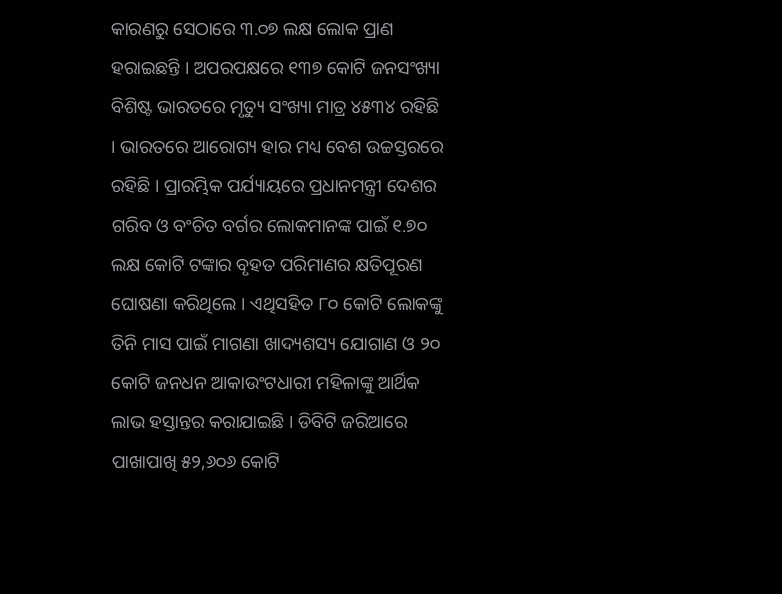କାରଣରୁ ସେଠାରେ ୩.୦୭ ଲକ୍ଷ ଲୋକ ପ୍ରାଣ ହରାଇଛନ୍ତି । ଅପରପକ୍ଷରେ ୧୩୭ କୋଟି ଜନସଂଖ୍ୟା ବିଶିଷ୍ଟ ଭାରତରେ ମୃତ୍ୟୁ ସଂଖ୍ୟା ମାତ୍ର ୪୫୩୪ ରହିଛି । ଭାରତରେ ଆରୋଗ୍ୟ ହାର ମଧ୍ୟ ବେଶ ଉଚ୍ଚସ୍ତରରେ ରହିଛି । ପ୍ରାରମ୍ଭିକ ପର୍ଯ୍ୟାୟରେ ପ୍ରଧାନମନ୍ତ୍ରୀ ଦେଶର ଗରିବ ଓ ବଂଚିତ ବର୍ଗର ଲୋକମାନଙ୍କ ପାଇଁ ୧.୭୦ ଲକ୍ଷ କୋଟି ଟଙ୍କାର ବୃହତ ପରିମାଣର କ୍ଷତିପୂରଣ ଘୋଷଣା କରିଥିଲେ । ଏଥିସହିତ ୮୦ କୋଟି ଲୋକଙ୍କୁ ତିନି ମାସ ପାଇଁ ମାଗଣା ଖାଦ୍ୟଶସ୍ୟ ଯୋଗାଣ ଓ ୨୦ କୋଟି ଜନଧନ ଆକାଉଂଟଧାରୀ ମହିଳାଙ୍କୁ ଆର୍ଥିକ ଲାଭ ହସ୍ତାନ୍ତର କରାଯାଇଛି । ଡିବିଟି ଜରିଆରେ ପାଖାପାଖି ୫୨,୬୦୬ କୋଟି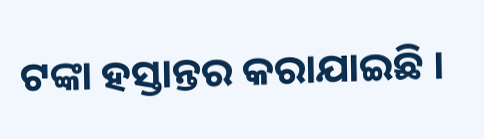ଟଙ୍କା ହସ୍ତାନ୍ତର କରାଯାଇଛି ।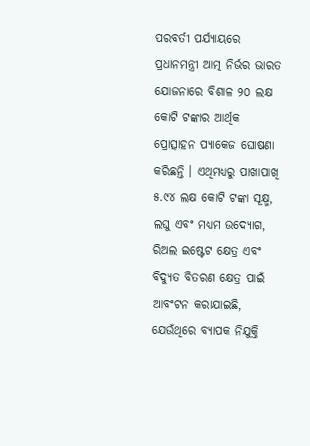ପରବର୍ତୀ ପର୍ଯ୍ୟାୟରେ ପ୍ରଧାନମନ୍ତ୍ରୀ ଆତ୍ମ ନିର୍ଭର ଭାରତ ଯୋଜନାରେ ବିଶାଳ ୨୦ ଲକ୍ଷ କୋଟି ଟଙ୍କାର ଆର୍ଥିକ ପ୍ରୋତ୍ସାହନ ପ୍ୟାକେଜ ଘୋଷଣା କରିଛନ୍ତି । ଏଥିମଧ୍ୟରୁ ପାଖାପାଖି ୫.୯୪ ଲକ୍ଷ କୋଟି ଟଙ୍କା ସୂକ୍ଷ୍ମ, ଲଘୁ ଏବଂ ମଧ୍ୟମ ଉଦ୍ୟୋଗ, ରିଅଲ ଇଷ୍ଟେଟ କ୍ଷେତ୍ର ଏବଂ ବିଦ୍ୟୁତ ବିତରଣ କ୍ଷେତ୍ର ପାଇଁ ଆବଂଟନ କରାଯାଇଛି, ଯେଉଁଥିରେ ବ୍ୟାପକ ନିଯୁକ୍ତି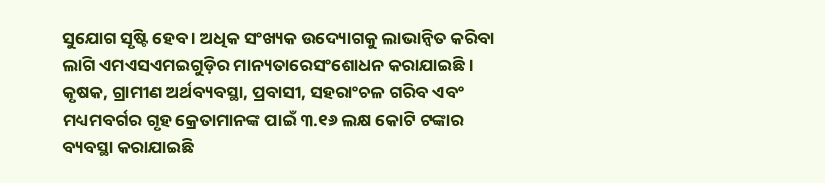ସୁଯୋଗ ସୃଷ୍ଟି ହେବ । ଅଧିକ ସଂଖ୍ୟକ ଉଦ୍ୟୋଗକୁ ଲାଭାନ୍ୱିତ କରିବା ଲାଗି ଏମଏସଏମଇଗୁଡ଼ିର ମାନ୍ୟତାରେସଂଶୋଧନ କରାଯାଇଛି । କୃଷକ, ଗ୍ରାମୀଣ ଅର୍ଥବ୍ୟବସ୍ଥା, ପ୍ରବାସୀ, ସହରାଂଚଳ ଗରିବ ଏବଂ ମଧ୍ୟମବର୍ଗର ଗୃହ କ୍ରେତାମାନଙ୍କ ପାଇଁ ୩.୧୬ ଲକ୍ଷ କୋଟି ଟଙ୍କାର ବ୍ୟବସ୍ଥା କରାଯାଇଛି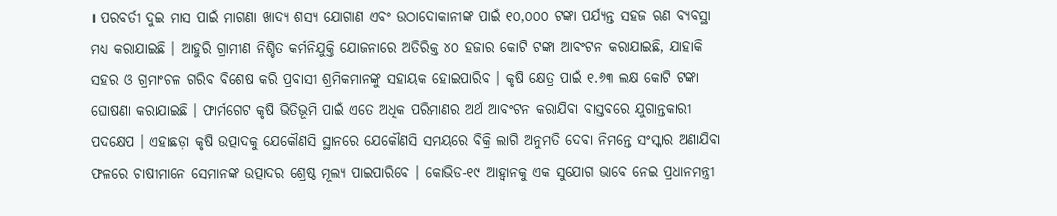। ପରବର୍ତୀ ଦୁଇ ମାସ ପାଇଁ ମାଗଣା ଖାଦ୍ୟ ଶସ୍ୟ ଯୋଗାଣ ଏବଂ ଉଠାଦୋକାନୀଙ୍କ ପାଇଁ ୧୦,୦୦୦ ଟଙ୍କା ପର୍ଯ୍ୟନ୍ତ ସହଜ ଋଣ ବ୍ୟବସ୍ଥା ମଧ୍ୟ କରାଯାଇଛି । ଆହୁରି ଗ୍ରାମୀଣ ନିଶ୍ଚିତ କର୍ମନିଯୁକ୍ତି ଯୋଜନାରେ ଅତିରିକ୍ତ ୪୦ ହଜାର କୋଟି ଟଙ୍କା ଆବଂଟନ କରାଯାଇଛି, ଯାହାକି ସହର ଓ ଗ୍ରମାଂଚଳ ଗରିବ ବିଶେଷ କରି ପ୍ରବାସୀ ଶ୍ରମିକମାନଙ୍କୁ ସହାୟକ ହୋଇପାରିବ । କୃଷି କ୍ଷେତ୍ର ପାଇଁ ୧.୬୩ ଲକ୍ଷ କୋଟି ଟଙ୍କା ଘୋଷଣା କରାଯାଇଛି । ଫାର୍ମଗେଟ କୃଷି ଭିତିଭୂମି ପାଇଁ ଏତେ ଅଧିକ ପରିମାଣର ଅର୍ଥ ଆବଂଟନ କରାଯିବା ବାସ୍ତବରେ ଯୁଗାନ୍ତକାରୀ ପଦକ୍ଷେପ । ଏହାଛଡ଼ା କୃଷି ଉତ୍ପାଦକୁ ଯେକୌଣସି ସ୍ଥାନରେ ଯେକୌଣସି ସମୟରେ ବିକ୍ରି ଲାଗି ଅନୁମତି ଦେବା ନିମନ୍ତେ ସଂସ୍କାର ଅଣାଯିବା ଫଳରେ ଚାଷୀମାନେ ସେମାନଙ୍କ ଉତ୍ପାଦର ଶ୍ରେଷ୍ଠ ମୂଲ୍ୟ ପାଇପାରିବେ । କୋଭିଡ-୧୯ ଆହ୍ୱାନକୁ ଏକ ସୁଯୋଗ ଭାବେ ନେଇ ପ୍ରଧାନମନ୍ତ୍ରୀ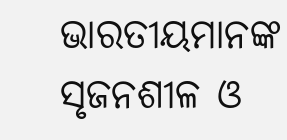ଭାରତୀୟମାନଙ୍କ ସୃଜନଶୀଳ ଓ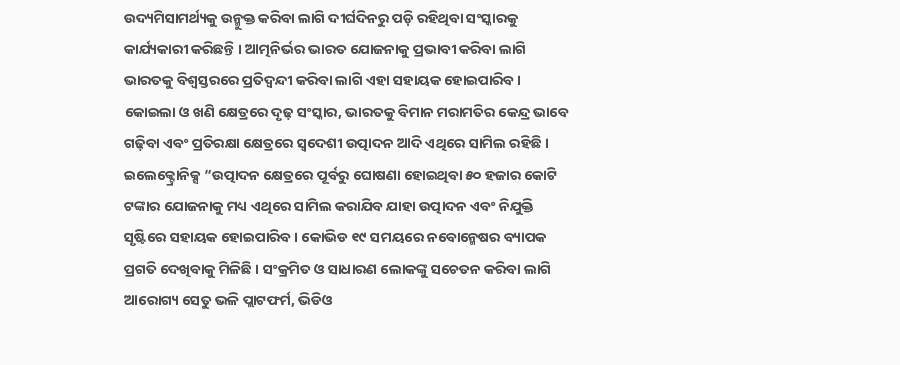ଉଦ୍ୟମିସାମର୍ଥ୍ୟକୁ ଉନ୍ମୁକ୍ତ କରିବା ଲାଗି ଦୀର୍ଘଦିନରୁ ପଡ଼ି ରହିଥିବା ସଂସ୍କାରକୁ କାର୍ଯ୍ୟକାରୀ କରିଛନ୍ତି । ଆତ୍ମନିର୍ଭର ଭାରତ ଯୋଜନାକୁ ପ୍ରଭାବୀ କରିବା ଲାଗି ଭାରତକୁ ବିଶ୍ୱସ୍ତରରେ ପ୍ରତିଦ୍ୱନ୍ଦୀ କରିବା ଲାଗି ଏହା ସହାୟକ ହୋଇପାରିବ । କୋଇଲା ଓ ଖଣି କ୍ଷେତ୍ରରେ ଦୃଢ଼ ସଂସ୍କାର, ଭାରତକୁ ବିମାନ ମରାମତିର କେନ୍ଦ୍ର ଭାବେ ଗଢ଼ିବା ଏବଂ ପ୍ରତିରକ୍ଷା କ୍ଷେତ୍ରରେ ସ୍ୱଦେଶୀ ଉତ୍ପାଦନ ଆଦି ଏଥିରେ ସାମିଲ ରହିଛି । ଇଲେକ୍ଟ୍ରୋନିକ୍ସ “ଉତ୍ପାଦନ କ୍ଷେତ୍ରରେ ପୂର୍ବରୁ ଘୋଷଣା ହୋଇଥିବା ୫୦ ହଜାର କୋଟି ଟଙ୍କାର ଯୋଜନାକୁ ମଧ୍ୟ ଏଥିରେ ସାମିଲ କରାଯିବ ଯାହା ଉତ୍ପାଦନ ଏବଂ ନିଯୁକ୍ତି ସୃଷ୍ଟିରେ ସହାୟକ ହୋଇପାରିବ । କୋଭିଡ ୧୯ ସମୟରେ ନବୋନ୍ମେଷର ବ୍ୟାପକ ପ୍ରଗତି ଦେଖିବାକୁ ମିଳିଛି । ସଂକ୍ରମିତ ଓ ସାଧାରଣ ଲୋକଙ୍କୁ ସଚେତନ କରିବା ଲାଗି ଆରୋଗ୍ୟ ସେତୁ ଭଳି ପ୍ଲାଟଫର୍ମ, ଭିଡିଓ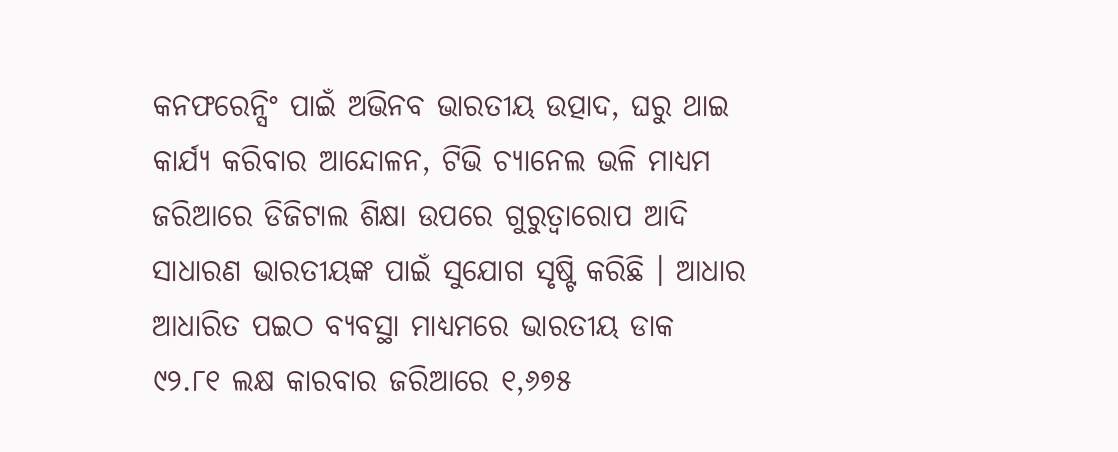କନଫରେନ୍ସିଂ ପାଇଁ ଅଭିନବ ଭାରତୀୟ ଉତ୍ପାଦ, ଘରୁ ଥାଇ କାର୍ଯ୍ୟ କରିବାର ଆନ୍ଦୋଳନ, ଟିଭି ଚ୍ୟାନେଲ ଭଳି ମାଧ୍ୟମ ଜରିଆରେ ଡିଜିଟାଲ ଶିକ୍ଷା ଉପରେ ଗୁରୁତ୍ୱାରୋପ ଆଦି ସାଧାରଣ ଭାରତୀୟଙ୍କ ପାଇଁ ସୁଯୋଗ ସୃଷ୍ଟି କରିଛି । ଆଧାର ଆଧାରିତ ପଇଠ ବ୍ୟବସ୍ଥା ମାଧ୍ୟମରେ ଭାରତୀୟ ଡାକ ୯୨.୮୧ ଲକ୍ଷ କାରବାର ଜରିଆରେ ୧,୬୭୫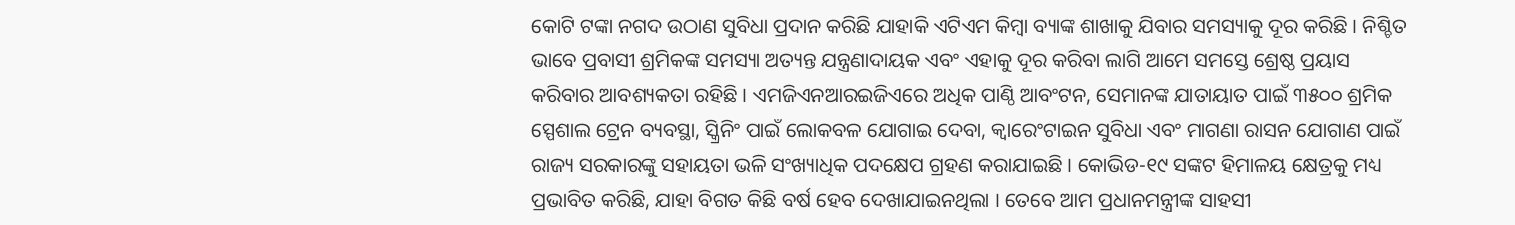କୋଟି ଟଙ୍କା ନଗଦ ଉଠାଣ ସୁବିଧା ପ୍ରଦାନ କରିଛି ଯାହାକି ଏଟିଏମ କିମ୍ବା ବ୍ୟାଙ୍କ ଶାଖାକୁ ଯିବାର ସମସ୍ୟାକୁ ଦୂର କରିଛି । ନିଶ୍ଚିତ ଭାବେ ପ୍ରବାସୀ ଶ୍ରମିକଙ୍କ ସମସ୍ୟା ଅତ୍ୟନ୍ତ ଯନ୍ତ୍ରଣାଦାୟକ ଏବଂ ଏହାକୁ ଦୂର କରିବା ଲାଗି ଆମେ ସମସ୍ତେ ଶ୍ରେଷ୍ଠ ପ୍ରୟାସ କରିବାର ଆବଶ୍ୟକତା ରହିଛି । ଏମଜିଏନଆରଇଜିଏରେ ଅଧିକ ପାଣ୍ଠି ଆବଂଟନ, ସେମାନଙ୍କ ଯାତାୟାତ ପାଇଁ ୩୫୦୦ ଶ୍ରମିକ ସ୍ପେଶାଲ ଟ୍ରେନ ବ୍ୟବସ୍ଥା, ସ୍କ୍ରିନିଂ ପାଇଁ ଲୋକବଳ ଯୋଗାଇ ଦେବା, କ୍ୱାରେଂଟାଇନ ସୁବିଧା ଏବଂ ମାଗଣା ରାସନ ଯୋଗାଣ ପାଇଁ ରାଜ୍ୟ ସରକାରଙ୍କୁ ସହାୟତା ଭଳି ସଂଖ୍ୟାଧିକ ପଦକ୍ଷେପ ଗ୍ରହଣ କରାଯାଇଛି । କୋଭିଡ-୧୯ ସଙ୍କଟ ହିମାଳୟ କ୍ଷେତ୍ରକୁ ମଧ୍ୟ ପ୍ରଭାବିତ କରିଛି, ଯାହା ବିଗତ କିଛି ବର୍ଷ ହେବ ଦେଖାଯାଇନଥିଲା । ତେବେ ଆମ ପ୍ରଧାନମନ୍ତ୍ରୀଙ୍କ ସାହସୀ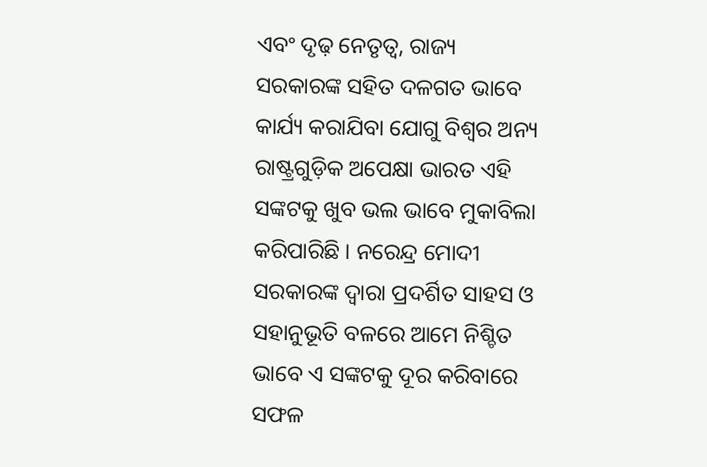ଏବଂ ଦୃଢ଼ ନେତୃତ୍ୱ, ରାଜ୍ୟ ସରକାରଙ୍କ ସହିତ ଦଳଗତ ଭାବେ କାର୍ଯ୍ୟ କରାଯିବା ଯୋଗୁ ବିଶ୍ୱର ଅନ୍ୟ ରାଷ୍ଟ୍ରଗୁଡ଼ିକ ଅପେକ୍ଷା ଭାରତ ଏହି ସଙ୍କଟକୁ ଖୁବ ଭଲ ଭାବେ ମୁକାବିଲା କରିପାରିଛି । ନରେନ୍ଦ୍ର ମୋଦୀ ସରକାରଙ୍କ ଦ୍ୱାରା ପ୍ରଦର୍ଶିତ ସାହସ ଓ ସହାନୁଭୂତି ବଳରେ ଆମେ ନିଶ୍ଚିତ ଭାବେ ଏ ସଙ୍କଟକୁ ଦୂର କରିବାରେ ସଫଳ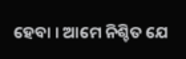ହେବା । ଆମେ ନିଶ୍ଚିତ ଯେ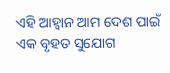ଏହି ଆହ୍ୱାନ ଆମ ଦେଶ ପାଇଁ ଏକ ବୃହତ ସୁଯୋଗ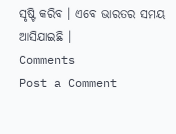ସୃଷ୍ଟି କରିବ । ଏବେ ଭାରତର ସମୟ ଆସିଯାଇଛି ।
Comments
Post a Comment